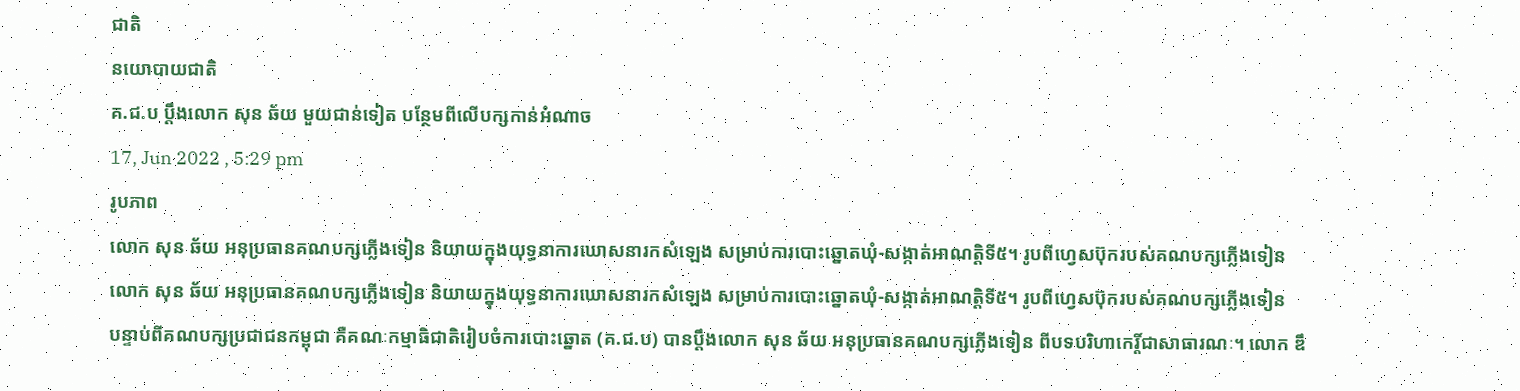ជាតិ
នយោបាយជាតិ
គ.ជ.ប ប្តឹងលោក សុន ឆ័យ មួយជាន់ទៀត បន្ថែមពីលើបក្សកាន់អំណាច
17, Jun 2022 , 5:29 pm
រូបភាព
លោក សុន ឆ័យ អនុប្រធានគណបក្សភ្លើងទៀន និយាយក្នុងយុទ្ធនាការឃោសនារកសំឡេង សម្រាប់ការបោះឆ្នោតឃុំ-សង្កាត់អាណត្តិទី៥។ រូបពីហ្វេសប៊ុករបស់គណបក្សភ្លើងទៀន
លោក សុន ឆ័យ អនុប្រធានគណបក្សភ្លើងទៀន និយាយក្នុងយុទ្ធនាការឃោសនារកសំឡេង សម្រាប់ការបោះឆ្នោតឃុំ-សង្កាត់អាណត្តិទី៥។ រូបពីហ្វេសប៊ុករបស់គណបក្សភ្លើងទៀន
បន្ទាប់ពីគណបក្សប្រជាជនកម្ពុជា គឺគណៈកម្មាធិជាតិរៀបចំការបោះឆ្នោត (គ.ជ.ប) បានប្តឹងលោក សុន ឆ័យ អនុប្រធានគណបក្សភ្លើងទៀន ពីបទបរិហាកេរ្តិ៍ជាសាធារណៈ។ លោក ឌឹ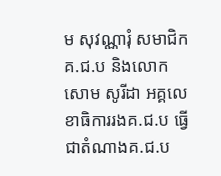ម សុវណ្ណារុំ សមាជិកគ.ជ.ប និងលោក សោម សូរីដា អគ្គលេខាធិការរងគ.ជ.ប ធ្វើជាតំណាងគ.ជ.ប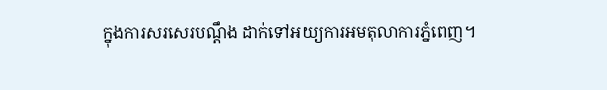ក្នុងការសរសេរបណ្តឹង ដាក់ទៅអយ្យការអមតុលាការភ្នំពេញ។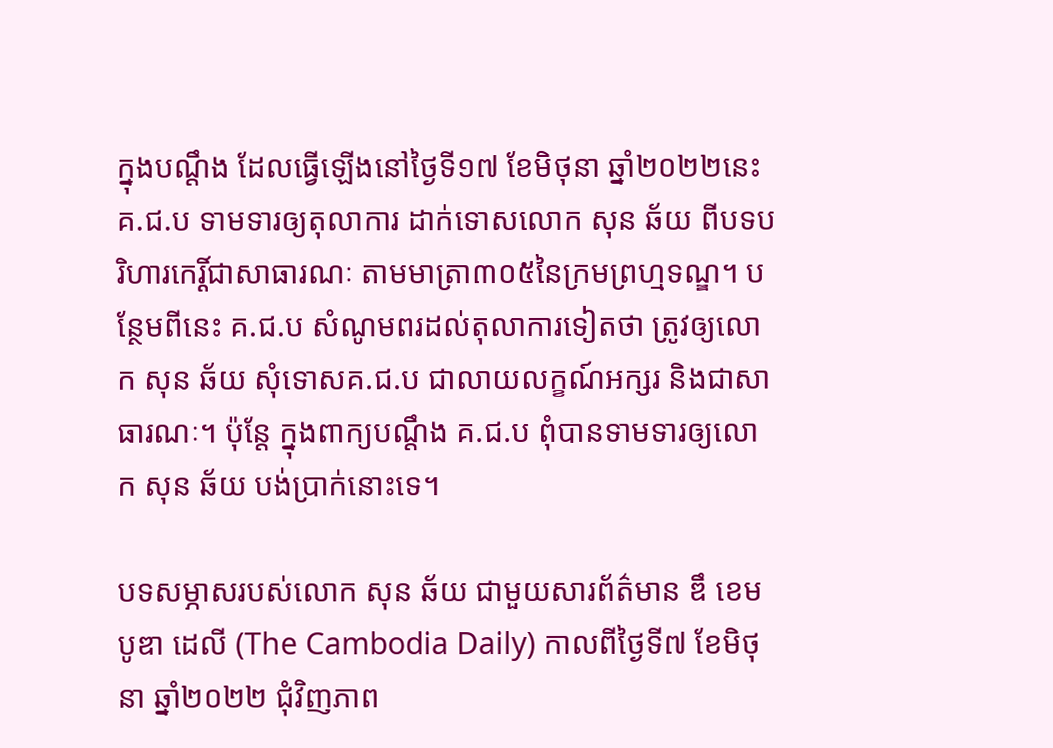ក្នុងបណ្តឹង ដែលធ្វើឡើងនៅថ្ងៃទី១៧ ខែមិថុនា ឆ្នាំ២០២២នេះ គ.ជ.ប ទាមទារឲ្យតុលាការ ដាក់ទោសលោក សុន ឆ័យ ពីបទបរិហារកេរ្តិ៍ជាសាធារណៈ តាមមាត្រា៣០៥នៃក្រមព្រហ្មទណ្ឌ។ បន្ថែមពីនេះ គ.ជ.ប សំណូមពរដល់តុលាការទៀតថា ត្រូវឲ្យលោក សុន ឆ័យ សុំទោសគ.ជ.ប ជាលាយលក្ខណ៍អក្សរ និងជាសាធារណៈ។ ប៉ុន្តែ ក្នុងពាក្យបណ្តឹង គ.ជ.ប ពុំបានទាមទារឲ្យលោក សុន ឆ័យ បង់ប្រាក់នោះទេ។

បទសម្ភាសរបស់លោក សុន ឆ័យ ជាមួយសារព័ត៌មាន ឌឹ ខេមបូឌា ដេលី (The Cambodia Daily) កាលពីថ្ងៃទី៧ ខែមិថុនា ឆ្នាំ២០២២ ជុំវិញភាព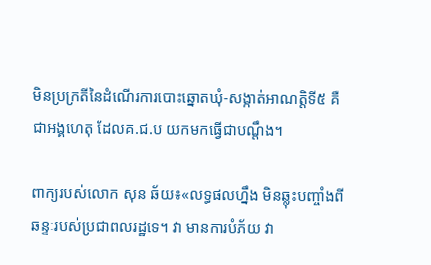មិនប្រក្រតីនៃដំណើរការបោះឆ្នោតឃុំ-សង្កាត់អាណត្តិទី៥ គឺជាអង្គហេតុ ដែលគ.ជ.ប យកមកធ្វើជាបណ្តឹង។

ពាក្យរបស់លោក សុន ឆ័យ៖«លទ្ធផលហ្នឹង មិនឆ្លុះបញ្ចាំងពីឆន្ទៈរបស់ប្រជាពលរដ្ឋទេ។ វា មានការបំភ័យ វា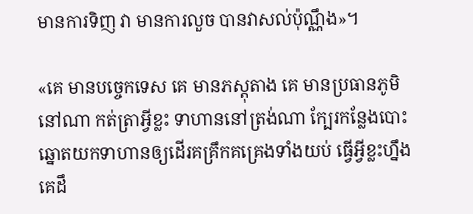មានការទិញ វា មានការលួច បានវាសល់ប៉ុណ្ណឹង»។

«គេ មានបច្ចេកទេស គេ មានភស្តុតាង គេ មានប្រធានភូមិនៅណា កត់ត្រាអ្វីខ្លះ ទាហាននៅត្រង់ណា ក្បែរកន្លែងបោះឆ្នោតយកទាហានឲ្យដើរគគ្រឹកគគ្រេងទាំងយប់ ធ្វើអ្វីខ្លះហ្នឹង គេដឹ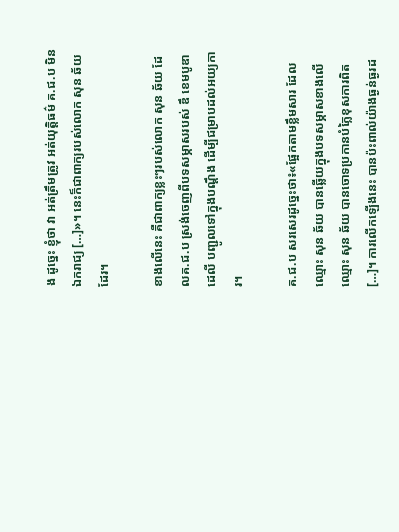ង ដូច្នេះ ខ្ញុំថា វា អត់ត្រឹមត្រូវ អត់យុត្តិធម៌ គ.ជ.ប មិនឯករាជ្យ […]»។ នេះក៏ជាពាក្យរបស់លោក សុន ឆ័យ ដែរ។

ខាងលើនេះ គឺជាពាក្យខ្លះៗរបស់លោក សុន ឆ័យ ដែលគ.ជ.ប ស្រង់ចេញពីបទសម្ភាសរបស់ ឌឹ ខេមបូឌា ដេលី បញ្ជូលទៅក្នុងបណ្តឹង ដើម្បីជម្រាបដល់អយ្យការ។

គ.ជ.ប សរសេរដូច្នេះថា៖«ផ្អែកតាមខ្លឹមសារ ដែលឈ្មោះ សុន ឆ័យ បានឆ្លើយក្នុងបទសម្ភាសខាងលើ ឈ្មោះ សុន ឆ័យ បានចោទប្រកានបំភ្លៃខុសការពិត […]។ ការលើកឡើងនេះ បានប៉ះពាល់យ៉ាងធ្ងន់ធ្ងរដ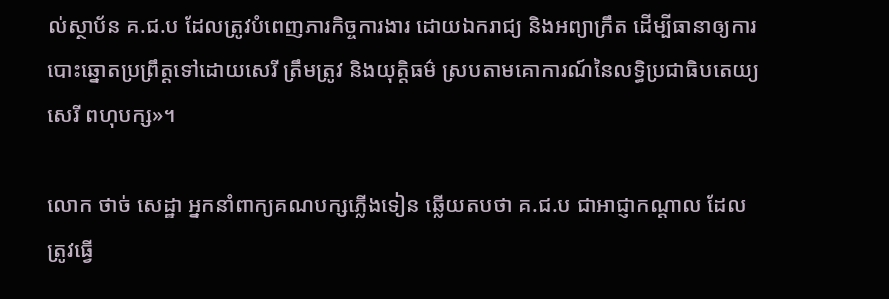ល់ស្ថាប័ន គ.ជ.ប ដែលត្រូវបំពេញភារកិច្ចការងារ ដោយឯករាជ្យ និងអព្យាក្រឹត ដើម្បីធានាឲ្យការបោះឆ្នោតប្រព្រឹត្តទៅដោយសេរី ត្រឹមត្រូវ និងយុត្តិធម៌ ស្របតាមគោការណ៍នៃលទ្ធិប្រជាធិបតេយ្យ សេរី ពហុបក្ស»។

លោក ថាច់ សេដ្ឋា អ្នកនាំពាក្យគណបក្សភ្លើងទៀន ឆ្លើយតបថា គ.ជ.ប ជាអាជ្ញាកណ្តាល ដែលត្រូវធ្វើ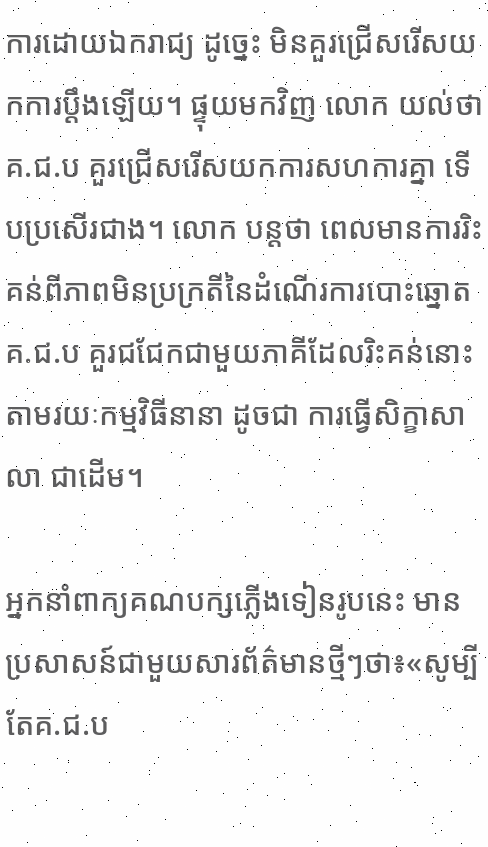ការដោយឯករាជ្យ ដូច្នេះ មិនគួរជ្រើសរើសយកការប្តឹងឡើយ។ ផ្ទុយមកវិញ លោក យល់ថា គ.ជ.ប គួរជ្រើសរើសយកការសហការគ្នា ទើបប្រសើរជាង។ លោក បន្តថា ពេលមានការរិះគន់ពីភាពមិនប្រក្រតីនៃដំណើរការបោះឆ្នោត គ.ជ.ប គួរជជែកជាមួយភាគីដែលរិះគន់នោះ តាមរយៈកម្មវិធីនានា ដូចជា ការធ្វើសិក្ខាសាលា ជាដើម។

អ្នកនាំពាក្យគណបក្សភ្លើងទៀនរូបនេះ មានប្រសាសន៍ជាមួយសារព័ត៌មានថ្មីៗថា៖«សូម្បីតែគ.ជ.ប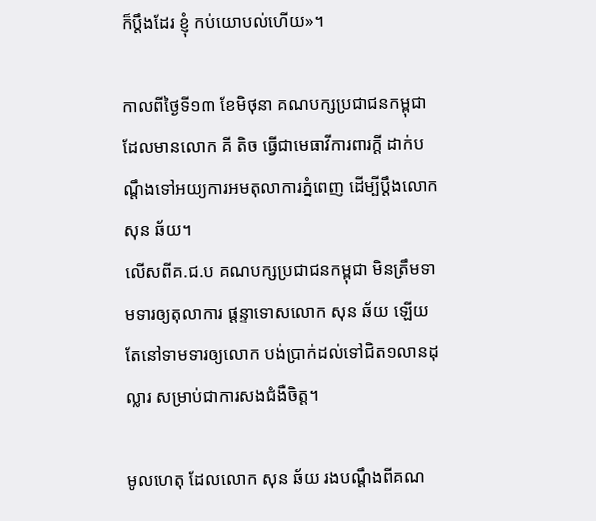ក៏ប្តឹងដែរ ខ្ញុំ កប់យោបល់ហើយ»។

កាលពីថ្ងៃទី១៣ ខែមិថុនា គណបក្សប្រជាជនកម្ពុជា ដែលមានលោក គី តិច ធ្វើជាមេធាវីការពារក្តី ដាក់បណ្តឹងទៅអយ្យការអមតុលាការភ្នំពេញ ដើម្បីប្តឹងលោក សុន ឆ័យ។
លើសពីគ.ជ.ប គណបក្សប្រជាជនកម្ពុជា មិនត្រឹមទាមទារឲ្យតុលាការ ផ្តន្ទាទោសលោក សុន ឆ័យ ឡើយ តែនៅទាមទារឲ្យលោក បង់ប្រាក់ដល់ទៅជិត១លានដុល្លារ សម្រាប់ជាការសងជំងឺចិត្ត។

មូលហេតុ ដែលលោក សុន ឆ័យ រងបណ្តឹងពីគណ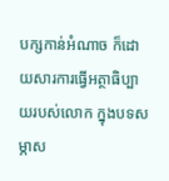បក្សកាន់អំណាច ក៏ដោយសារការធ្វើអត្ថាធិប្បាយរបស់លោក ក្នុងបទសម្ភាស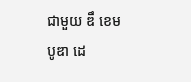ជាមួយ ឌឹ ខេមបូឌា ដេ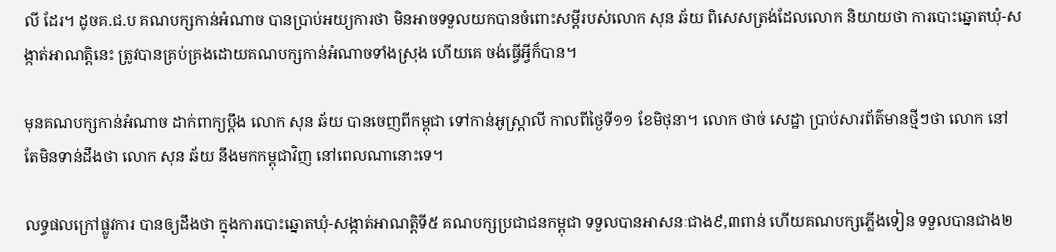លី ដែរ។ ដូចគ.ជ.ប គណបក្សកាន់អំណាច បានប្រាប់អយ្យការថា មិនអាចទទួលយកបានចំពោះសម្តីរបស់លោក សុន ឆ័យ ពិសេសត្រង់ដែលលោក និយាយថា ការបោះឆ្នោតឃុំ-សង្កាត់អាណត្តិនេះ ត្រូវបានគ្រប់គ្រងដោយគណបក្សកាន់អំណាចទាំងស្រុង ហើយគេ ចង់ធ្វើអ្វីក៏បាន។

មុនគណបក្សកាន់អំណាច ដាក់ពាក្យប្តឹង លោក សុន ឆ័យ បានចេញពីកម្ពុជា ទៅកាន់អូស្រ្តាលី កាលពីថ្ងៃទី១១ ខែមិថុនា។ លោក ថាច់ សេដ្ឋា ប្រាប់សារព័ត៌មានថ្មីៗថា លោក នៅតែមិនទាន់ដឹងថា លោក សុន ឆ័យ នឹងមកកម្ពុជាវិញ នៅពេលណានោះទេ។

លទ្ធផលក្រៅផ្លូវការ បានឲ្យដឹងថា ក្នុងការបោះឆ្នោតឃុំ-សង្កាត់អាណត្តិទី៥ គណបក្សប្រជាជនកម្ពុជា ទទួលបានអាសនៈជាង៩,៣ពាន់ ហើយគណបក្សភ្លើងទៀន ទទួលបានជាង២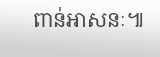ពាន់អាសនៈ៕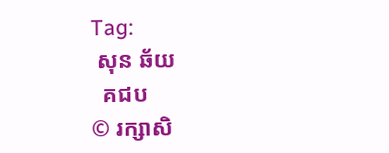Tag:
 សុន ឆ័យ
  គជប
© រក្សាសិ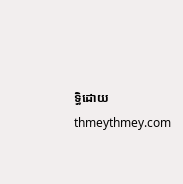ទ្ធិដោយ thmeythmey.com